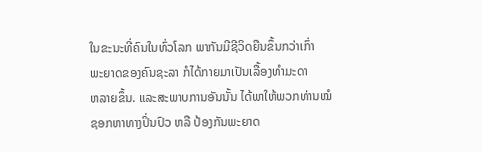ໃນຂະນະທີ່ຄົນໃນທົ່ວໂລກ ພາກັນມີຊີວິດຍືນຂຶ້ນກວ່າເກົ່າ
ພະຍາດຂອງຄົນຊະລາ ກໍໄດ້ກາຍມາເປັນເລື້ອງທໍາມະດາ
ຫລາຍຂຶ້ນ. ແລະສະພາບການອັນນັ້ນ ໄດ້ພາໃຫ້ພວກທ່ານໝໍ
ຊອກຫາທາງປິ່ນປົວ ຫລື ປ້ອງກັນພະຍາດ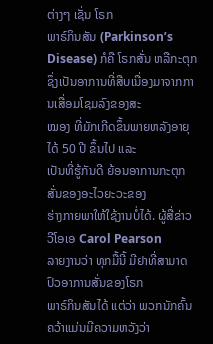ຕ່າງໆ ເຊັ່ນ ໂຣກ
ພາຣ໌ກິນສັນ (Parkinson’s Disease) ກໍຄື ໂຣກສັ່ນ ຫລືກະຕຸກ
ຊຶ່ງເປັນອາການທີ່ສືບເນື່ອງມາຈາກການເສື່ອມໂຊມລົງຂອງສະ
ໝອງ ທີ່ມັກເກີດຂຶ້ນພາຍຫລັງອາຍຸໄດ້ 50 ປີ ຂຶ້ນໄປ ແລະ
ເປັນທີ່ຮູ້ກັນດີ ຍ້ອນອາການກະຕຸກສັ່ນຂອງອະໄວຍະວະຂອງ
ຮ່າງກາຍພາໃຫ້ໃຊ້ງານບໍ່ໄດ້. ຜູ້ສື່ຂ່າວວີໂອເອ Carol Pearson
ລາຍງານວ່າ ທຸກມື້ນີ້ ມີຢາທີ່ສາມາດປົວອາການສັ່ນຂອງໂຣກ
ພາຣ໌ກິນສັນໄດ້ ແຕ່ວ່າ ພວກນັກຄົ້ນຄວ້າແມ່ນມີຄວາມຫວັງວ່າ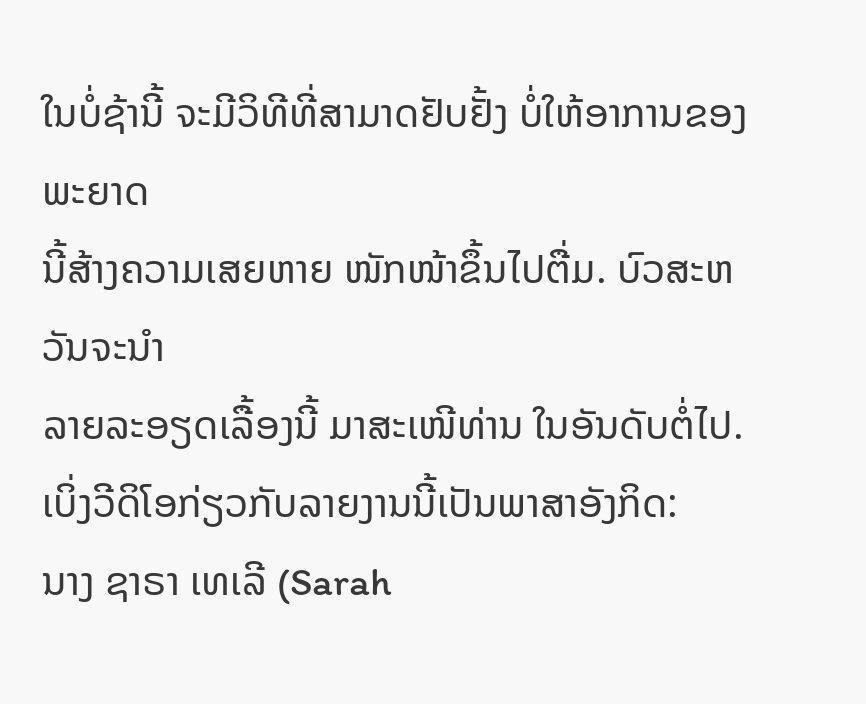ໃນບໍ່ຊ້ານີ້ ຈະມີວິທີທີ່ສາມາດຢັບຢັ້ງ ບໍ່ໃຫ້ອາການຂອງພະຍາດ
ນີ້ສ້າງຄວາມເສຍຫາຍ ໜັກໜ້າຂຶ້ນໄປຕື່ມ. ບົວສະຫວັນຈະນໍາ
ລາຍລະອຽດເລື້ອງນີ້ ມາສະເໜີທ່ານ ໃນອັນດັບຕໍ່ໄປ.
ເບິ່ງວີດິໂອກ່ຽວກັບລາຍງານນີ້ເປັນພາສາອັງກິດ:
ນາງ ຊາຣາ ເທເລີ (Sarah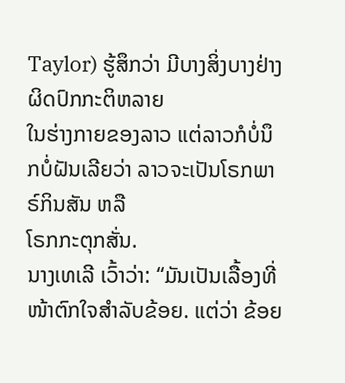Taylor) ຮູ້ສຶກວ່າ ມີບາງສິ່ງບາງຢ່າງຜິດປົກກະຕິຫລາຍ
ໃນຮ່າງກາຍຂອງລາວ ແຕ່ລາວກໍບໍ່ນຶກບໍ່ຝັນເລີຍວ່າ ລາວຈະເປັນໂຣກພາຣ໌ກິນສັນ ຫລື
ໂຣກກະຕຸກສັ່ນ.
ນາງເທເລີ ເວົ້າວ່າ: “ມັນເປັນເລື້ອງທີ່ໜ້າຕົກໃຈສໍາລັບຂ້ອຍ. ແຕ່ວ່າ ຂ້ອຍ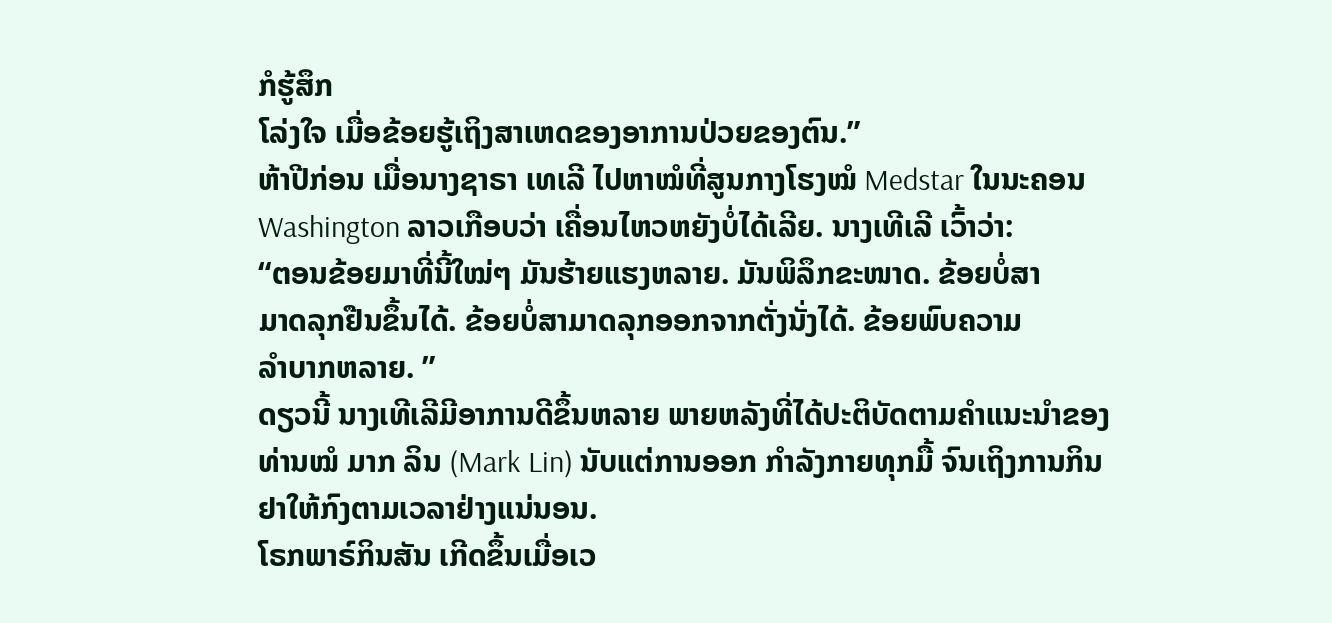ກໍຮູ້ສຶກ
ໂລ່ງໃຈ ເມື່ອຂ້ອຍຮູ້ເຖິງສາເຫດຂອງອາການປ່ວຍຂອງຕົນ.”
ຫ້າປີກ່ອນ ເມື່ອນາງຊາຣາ ເທເລີ ໄປຫາໝໍທີ່ສູນກາງໂຮງໝໍ Medstar ໃນນະຄອນ
Washington ລາວເກືອບວ່າ ເຄື່ອນໄຫວຫຍັງບໍ່ໄດ້ເລີຍ. ນາງເທີເລີ ເວົ້າວ່າ:
“ຕອນຂ້ອຍມາທີ່ນີ້ໃໝ່ໆ ມັນຮ້າຍແຮງຫລາຍ. ມັນພິລຶກຂະໜາດ. ຂ້ອຍບໍ່ສາ
ມາດລຸກຢືນຂຶ້ນໄດ້. ຂ້ອຍບໍ່ສາມາດລຸກອອກຈາກຕັ່ງນັ່ງໄດ້. ຂ້ອຍພົບຄວາມ
ລໍາບາກຫລາຍ. ”
ດຽວນີ້ ນາງເທີເລີມີອາການດີຂຶ້ນຫລາຍ ພາຍຫລັງທີ່ໄດ້ປະຕິບັດຕາມຄໍາແນະນໍາຂອງ
ທ່ານໝໍ ມາກ ລິນ (Mark Lin) ນັບແຕ່ການອອກ ກໍາລັງກາຍທຸກມື້ ຈົນເຖິງການກິນ
ຢາໃຫ້ກົງຕາມເວລາຢ່າງແນ່ນອນ.
ໂຣກພາຣ໌ກິນສັນ ເກີດຂຶ້ນເມື່ອເວ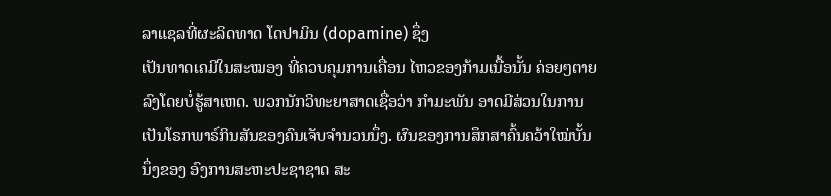ລາແຊລທີ່ຜະລິດທາດ ໂດປາມິນ (dopamine) ຊຶ່ງ
ເປັນທາດເຄມີໃນສະໝອງ ທີ່ຄວບຄຸມການເຄື່ອນ ໄຫວຂອງກ້າມເນື້ອນັ້ນ ຄ່ອຍໆຕາຍ
ລົງໂດຍບໍ່ຮູ້ສາເຫດ. ພວກນັກວິທະຍາສາດເຊື່ອວ່າ ກໍາມະພັນ ອາດມີສ່ວນໃນການ
ເປັນໂຣກພາຣ໌ກິນສັນຂອງຄົນເຈັບຈໍານວນນຶ່ງ. ຜົນຂອງການສຶກສາຄົ້ນຄວ້າໃໝ່ບັ້ນ
ນຶ່ງຂອງ ອົງການສະຫະປະຊາຊາດ ສະ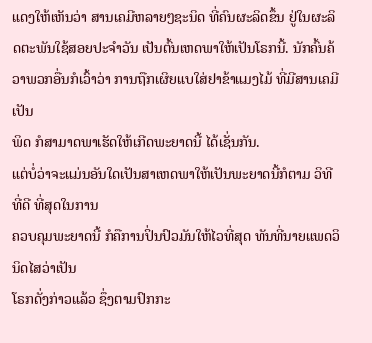ແດງໃຫ້ເຫັນວ່າ ສານເຄມີຫລາຍໆຊະນິດ ທີ່ຄົນຜະລິດຂຶ້ນ ຢູ່ໃນຜະລິດຕະພັນໃຊ້ສອຍປະຈໍາວັນ ເປັນຕົ້ນເຫດພາໃຫ້ເປັນໂຣກນີ້. ນັກຄົ້ນຄ້ວາພວກອື່ນກໍເວົ້າວ່າ ການຖືກເຜິຍແບໃສ່ຢາຂ້າແມງໄມ້ ທີ່ມີສານເຄມີເປັນ
ພິດ ກໍສາມາດພາເຮັດໃຫ້ເກີດພະຍາດນີ້ ໄດ້ເຊັ່ນກັນ.
ແຕ່ບໍ່ວ່າຈະແມ່ນອັນໃດເປັນສາເຫດພາໃຫ້ເປັນພະຍາດນີ້ກໍຕາມ ວິທີທີ່ດີ ທີ່ສຸດໃນການ
ຄວບຄຸມພະຍາດນີ້ ກໍຄືການປິ່ນປົວມັນໃຫ້ໄວທີ່ສຸດ ທັນທີ່ນາຍແພດວິນິດໄສວ່າເປັນ
ໂຣກດັ່ງກ່າວແລ້ວ ຊຶ່ງຕາມປົກກະ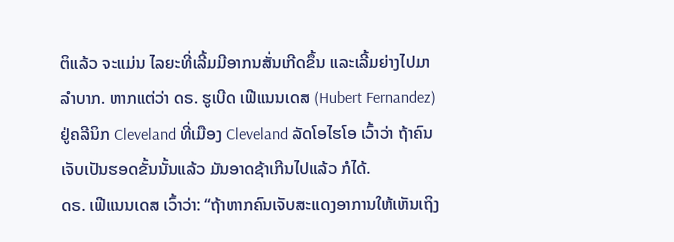ຕິແລ້ວ ຈະແມ່ນ ໄລຍະທີ່ເລີ້ມມີອາກນສັ່ນເກີດຂຶ້ນ ແລະເລີ້ມຍ່າງໄປມາລໍາບາກ. ຫາກແຕ່ວ່າ ດຣ. ຮູເບີດ ເຟີແນນເດສ (Hubert Fernandez) ຢູ່ຄລີນິກ Cleveland ທີ່ເມືອງ Cleveland ລັດໂອໄຮໂອ ເວົ້າວ່າ ຖ້າຄົນ ເຈັບເປັນຮອດຂັ້ນນັ້ນແລ້ວ ມັນອາດຊ້າເກີນໄປແລ້ວ ກໍໄດ້.
ດຣ. ເຟີແນນເດສ ເວົ້າວ່າ: “ຖ້າຫາກຄົນເຈັບສະແດງອາການໃຫ້ເຫັນເຖິງ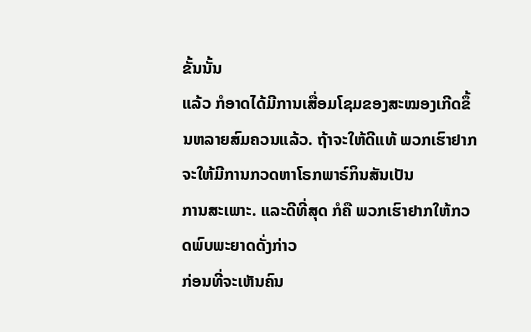ຂັ້ນນັ້ນ
ແລ້ວ ກໍອາດໄດ້ມີການເສື່ອມໂຊມຂອງສະໝອງເກີດຂຶ້ນຫລາຍສົມຄວນແລ້ວ. ຖ້າຈະໃຫ້ດີແທ້ ພວກເຮົາຢາກຈະໃຫ້ມີການກວດຫາໂຣກພາຣ໌ກິນສັນເປັນ
ການສະເພາະ. ແລະດີທີ່ສຸດ ກໍຄື ພວກເຮົາຢາກໃຫ້ກວດພົບພະຍາດດັ່ງກ່າວ
ກ່ອນທີ່ຈະເຫັນຄົນ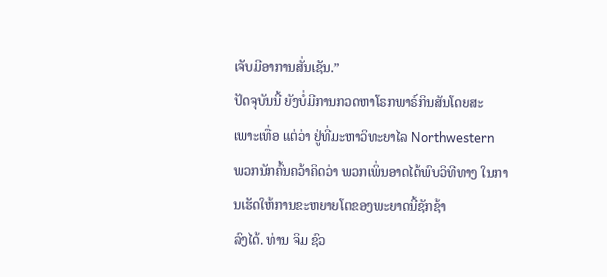ເຈັບມີອາການສັ່ນເຊັນ.”
ປັດຈຸບັນນີ້ ຍັງບໍ່ມີການກວດຫາໂຣກພາຣ໌ກິນສັນໂດຍສະ
ເພາະເທື່ອ ແຕ່ວ່າ ຢູ່ທີ່ມະຫາວິທະຍາໄລ Northwestern
ພວກນັກຄົ້ນຄວ້າຄິດວ່າ ພວກເພິ່ນອາດໄດ້ພົບວິທີທາງ ໃນການເຮັດໃຫ້ການຂະຫຍາຍໂຕຂອງພະຍາດນີ້ຊັກຊ້າ
ລົງໄດ້. ທ່ານ ຈິມ ຊົວ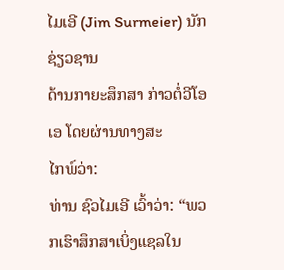ໄມເອີ (Jim Surmeier) ນັກຊ່ຽວຊານ
ດ້ານກາຍະສຶກສາ ກ່າວຕໍ່ວີໂອເອ ໂດຍຜ່ານທາງສະ
ໄກພ໌ວ່າ:
ທ່ານ ຊົວໄມເອີ ເວົ້າວ່າ: “ພວກເຮົາສຶກສາເບິ່ງແຊລໃນ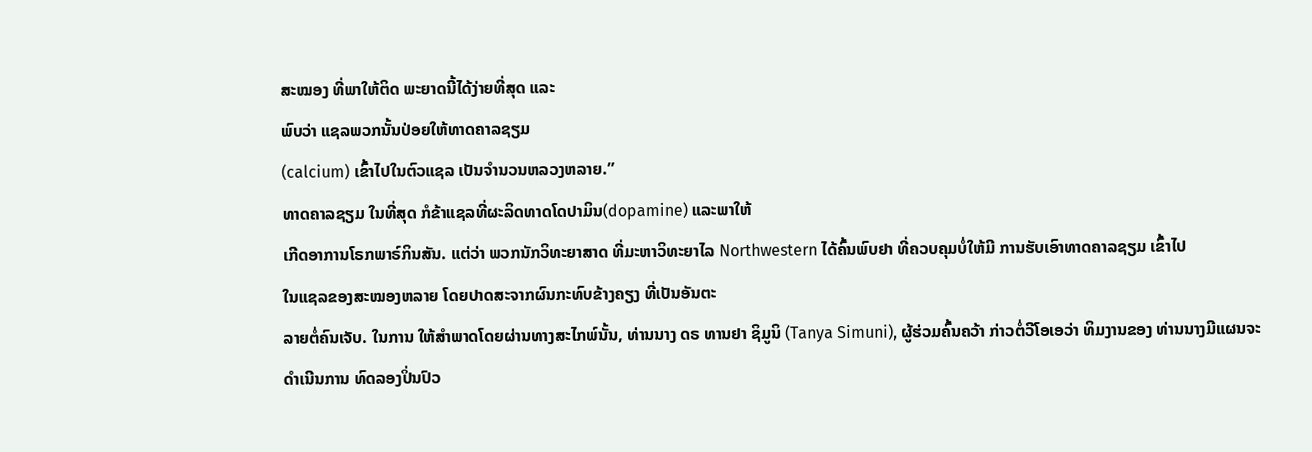ສະໝອງ ທີ່ພາໃຫ້ຕິດ ພະຍາດນີ້ໄດ້ງ່າຍທີ່ສຸດ ແລະ
ພົບວ່າ ແຊລພວກນັ້ນປ່ອຍໃຫ້ທາດຄາລຊຽມ
(calcium) ເຂົ້າໄປໃນຕົວແຊລ ເປັນຈໍານວນຫລວງຫລາຍ.”
ທາດຄາລຊຽມ ໃນທີ່ສຸດ ກໍຂ້າແຊລທີ່ຜະລິດທາດໂດປາມິນ(dopamine) ແລະພາໃຫ້
ເກີດອາການໂຣກພາຣ໌ກິນສັນ. ແຕ່ວ່າ ພວກນັກວິທະຍາສາດ ທີ່ມະຫາວິທະຍາໄລ Northwestern ໄດ້ຄົ້ນພົບຢາ ທີ່ຄວບຄຸມບໍ່ໃຫ້ມີ ການຮັບເອົາທາດຄາລຊຽມ ເຂົ້າໄປ
ໃນແຊລຂອງສະໝອງຫລາຍ ໂດຍປາດສະຈາກຜົນກະທົບຂ້າງຄຽງ ທີ່ເປັນອັນຕະ
ລາຍຕໍ່ຄົນເຈັບ. ໃນການ ໃຫ້ສໍາພາດໂດຍຜ່ານທາງສະໄກພ໌ນັ້ນ, ທ່ານນາງ ດຣ ທານຢາ ຊິມູນິ (Tanya Simuni), ຜູ້ຮ່ວມຄົ້ນຄວ້າ ກ່າວຕໍ່ວີໂອເອວ່າ ທິມງານຂອງ ທ່ານນາງມີແຜນຈະດໍາເນີນການ ທົດລອງປິ່ນປົວ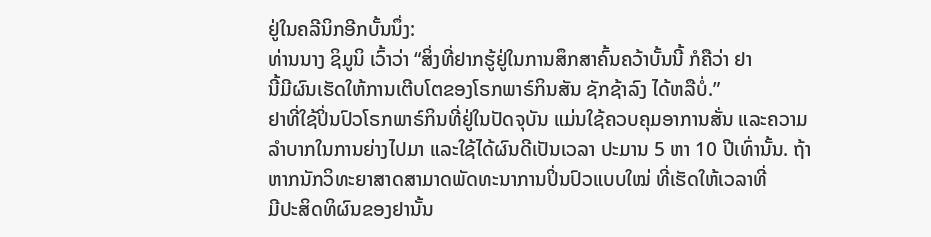ຢູ່ໃນຄລີນິກອີກບັ້ນນຶ່ງ:
ທ່ານນາງ ຊິມູນິ ເວົ້າວ່າ “ສິ່ງທີ່ຢາກຮູ້ຢູ່ໃນການສຶກສາຄົ້ນຄວ້າບັ້ນນີ້ ກໍຄືວ່າ ຢາ
ນີ້ມີຜົນເຮັດໃຫ້ການເຕີບໂຕຂອງໂຣກພາຣ໌ກິນສັນ ຊັກຊ້າລົງ ໄດ້ຫລືບໍ່.”
ຢາທີ່ໃຊ້ປິ່ນປົວໂຣກພາຣ໌ກິນທີ່ຢູ່ໃນປັດຈຸບັນ ແມ່ນໃຊ້ຄວບຄຸມອາການສັ່ນ ແລະຄວາມ
ລໍາບາກໃນການຍ່າງໄປມາ ແລະໃຊ້ໄດ້ຜົນດີເປັນເວລາ ປະມານ 5 ຫາ 10 ປີເທົ່ານັ້ນ. ຖ້າຫາກນັກວິທະຍາສາດສາມາດພັດທະນາການປິ່ນປົວແບບໃໝ່ ທີ່ເຮັດໃຫ້ເວລາທີ່
ມີປະສິດທິຜົນຂອງຢານັ້ນ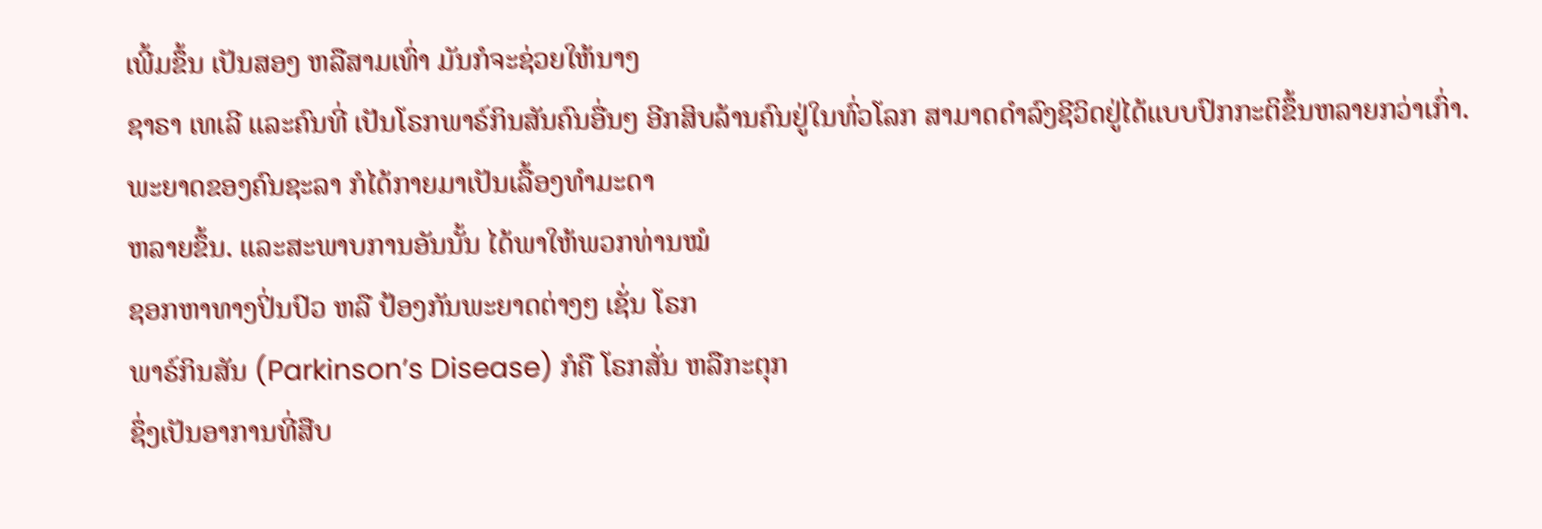ເພີ້ມຂຶ້ນ ເປັນສອງ ຫລືສາມເທົ່າ ມັນກໍຈະຊ່ວຍໃຫ້ນາງ
ຊາຣາ ເທເລີ ແລະຄົນທີ່ ເປັນໂຣກພາຣ໌ກິນສັນຄົນອື່ນໆ ອີກສິບລ້ານຄົນຢູ່ໃນທົ່ວໂລກ ສາມາດດໍາລົງຊີວິດຢູ່ໄດ້ແບບປົກກະຕິຂຶ້ນຫລາຍກວ່າເກົ່າ.
ພະຍາດຂອງຄົນຊະລາ ກໍໄດ້ກາຍມາເປັນເລື້ອງທໍາມະດາ
ຫລາຍຂຶ້ນ. ແລະສະພາບການອັນນັ້ນ ໄດ້ພາໃຫ້ພວກທ່ານໝໍ
ຊອກຫາທາງປິ່ນປົວ ຫລື ປ້ອງກັນພະຍາດຕ່າງໆ ເຊັ່ນ ໂຣກ
ພາຣ໌ກິນສັນ (Parkinson’s Disease) ກໍຄື ໂຣກສັ່ນ ຫລືກະຕຸກ
ຊຶ່ງເປັນອາການທີ່ສືບ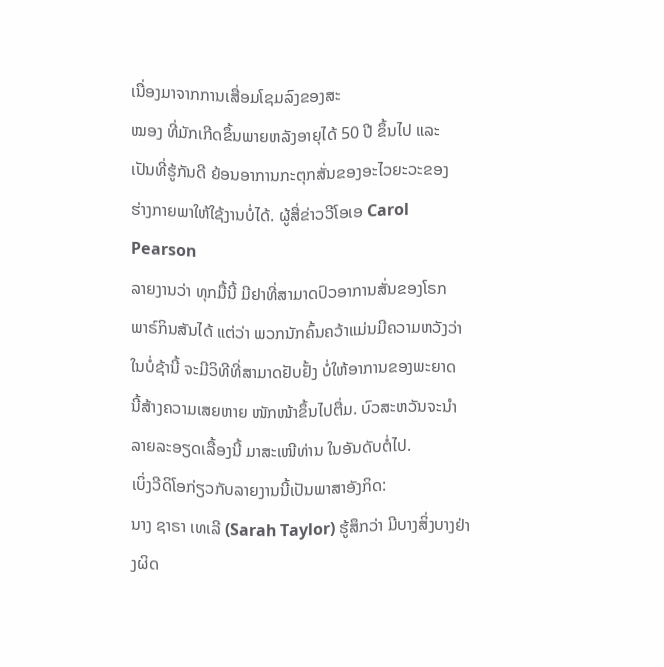ເນື່ອງມາຈາກການເສື່ອມໂຊມລົງຂອງສະ
ໝອງ ທີ່ມັກເກີດຂຶ້ນພາຍຫລັງອາຍຸໄດ້ 50 ປີ ຂຶ້ນໄປ ແລະ
ເປັນທີ່ຮູ້ກັນດີ ຍ້ອນອາການກະຕຸກສັ່ນຂອງອະໄວຍະວະຂອງ
ຮ່າງກາຍພາໃຫ້ໃຊ້ງານບໍ່ໄດ້. ຜູ້ສື່ຂ່າວວີໂອເອ Carol Pearson
ລາຍງານວ່າ ທຸກມື້ນີ້ ມີຢາທີ່ສາມາດປົວອາການສັ່ນຂອງໂຣກ
ພາຣ໌ກິນສັນໄດ້ ແຕ່ວ່າ ພວກນັກຄົ້ນຄວ້າແມ່ນມີຄວາມຫວັງວ່າ
ໃນບໍ່ຊ້ານີ້ ຈະມີວິທີທີ່ສາມາດຢັບຢັ້ງ ບໍ່ໃຫ້ອາການຂອງພະຍາດ
ນີ້ສ້າງຄວາມເສຍຫາຍ ໜັກໜ້າຂຶ້ນໄປຕື່ມ. ບົວສະຫວັນຈະນໍາ
ລາຍລະອຽດເລື້ອງນີ້ ມາສະເໜີທ່ານ ໃນອັນດັບຕໍ່ໄປ.
ເບິ່ງວີດິໂອກ່ຽວກັບລາຍງານນີ້ເປັນພາສາອັງກິດ:
ນາງ ຊາຣາ ເທເລີ (Sarah Taylor) ຮູ້ສຶກວ່າ ມີບາງສິ່ງບາງຢ່າງຜິດ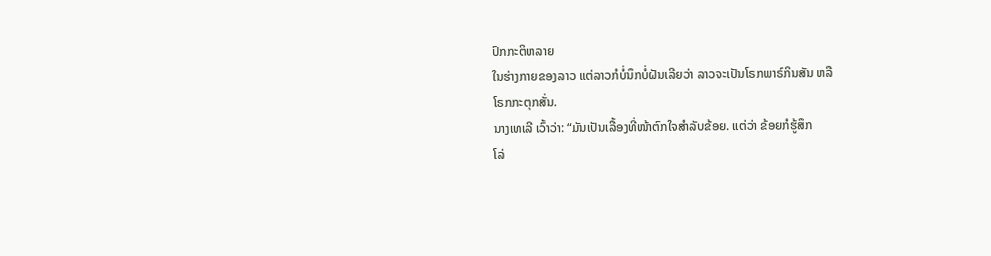ປົກກະຕິຫລາຍ
ໃນຮ່າງກາຍຂອງລາວ ແຕ່ລາວກໍບໍ່ນຶກບໍ່ຝັນເລີຍວ່າ ລາວຈະເປັນໂຣກພາຣ໌ກິນສັນ ຫລື
ໂຣກກະຕຸກສັ່ນ.
ນາງເທເລີ ເວົ້າວ່າ: “ມັນເປັນເລື້ອງທີ່ໜ້າຕົກໃຈສໍາລັບຂ້ອຍ. ແຕ່ວ່າ ຂ້ອຍກໍຮູ້ສຶກ
ໂລ່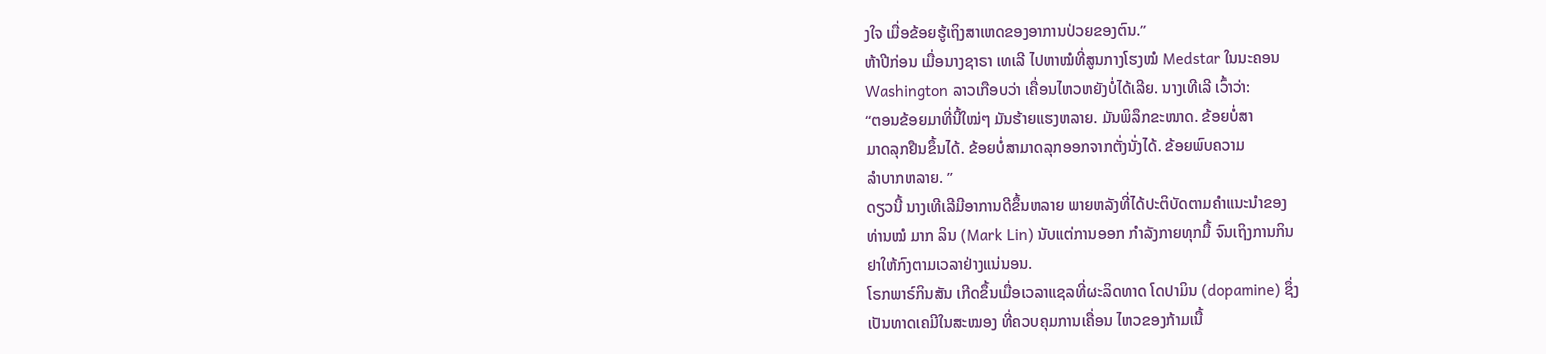ງໃຈ ເມື່ອຂ້ອຍຮູ້ເຖິງສາເຫດຂອງອາການປ່ວຍຂອງຕົນ.”
ຫ້າປີກ່ອນ ເມື່ອນາງຊາຣາ ເທເລີ ໄປຫາໝໍທີ່ສູນກາງໂຮງໝໍ Medstar ໃນນະຄອນ
Washington ລາວເກືອບວ່າ ເຄື່ອນໄຫວຫຍັງບໍ່ໄດ້ເລີຍ. ນາງເທີເລີ ເວົ້າວ່າ:
“ຕອນຂ້ອຍມາທີ່ນີ້ໃໝ່ໆ ມັນຮ້າຍແຮງຫລາຍ. ມັນພິລຶກຂະໜາດ. ຂ້ອຍບໍ່ສາ
ມາດລຸກຢືນຂຶ້ນໄດ້. ຂ້ອຍບໍ່ສາມາດລຸກອອກຈາກຕັ່ງນັ່ງໄດ້. ຂ້ອຍພົບຄວາມ
ລໍາບາກຫລາຍ. ”
ດຽວນີ້ ນາງເທີເລີມີອາການດີຂຶ້ນຫລາຍ ພາຍຫລັງທີ່ໄດ້ປະຕິບັດຕາມຄໍາແນະນໍາຂອງ
ທ່ານໝໍ ມາກ ລິນ (Mark Lin) ນັບແຕ່ການອອກ ກໍາລັງກາຍທຸກມື້ ຈົນເຖິງການກິນ
ຢາໃຫ້ກົງຕາມເວລາຢ່າງແນ່ນອນ.
ໂຣກພາຣ໌ກິນສັນ ເກີດຂຶ້ນເມື່ອເວລາແຊລທີ່ຜະລິດທາດ ໂດປາມິນ (dopamine) ຊຶ່ງ
ເປັນທາດເຄມີໃນສະໝອງ ທີ່ຄວບຄຸມການເຄື່ອນ ໄຫວຂອງກ້າມເນື້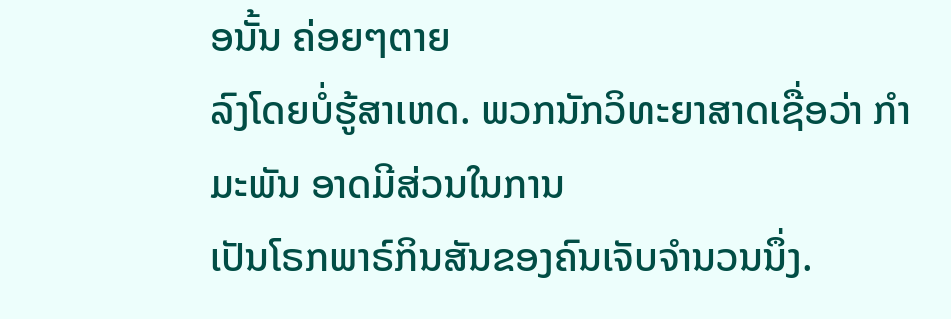ອນັ້ນ ຄ່ອຍໆຕາຍ
ລົງໂດຍບໍ່ຮູ້ສາເຫດ. ພວກນັກວິທະຍາສາດເຊື່ອວ່າ ກໍາມະພັນ ອາດມີສ່ວນໃນການ
ເປັນໂຣກພາຣ໌ກິນສັນຂອງຄົນເຈັບຈໍານວນນຶ່ງ.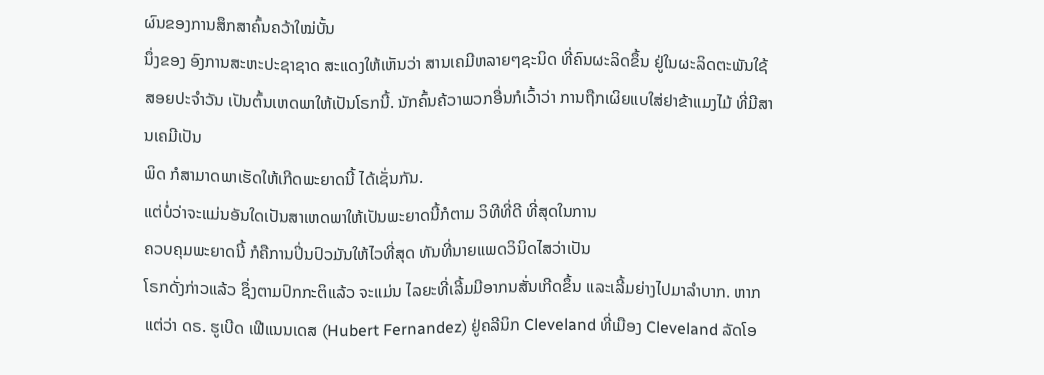ຜົນຂອງການສຶກສາຄົ້ນຄວ້າໃໝ່ບັ້ນ
ນຶ່ງຂອງ ອົງການສະຫະປະຊາຊາດ ສະແດງໃຫ້ເຫັນວ່າ ສານເຄມີຫລາຍໆຊະນິດ ທີ່ຄົນຜະລິດຂຶ້ນ ຢູ່ໃນຜະລິດຕະພັນໃຊ້ສອຍປະຈໍາວັນ ເປັນຕົ້ນເຫດພາໃຫ້ເປັນໂຣກນີ້. ນັກຄົ້ນຄ້ວາພວກອື່ນກໍເວົ້າວ່າ ການຖືກເຜິຍແບໃສ່ຢາຂ້າແມງໄມ້ ທີ່ມີສານເຄມີເປັນ
ພິດ ກໍສາມາດພາເຮັດໃຫ້ເກີດພະຍາດນີ້ ໄດ້ເຊັ່ນກັນ.
ແຕ່ບໍ່ວ່າຈະແມ່ນອັນໃດເປັນສາເຫດພາໃຫ້ເປັນພະຍາດນີ້ກໍຕາມ ວິທີທີ່ດີ ທີ່ສຸດໃນການ
ຄວບຄຸມພະຍາດນີ້ ກໍຄືການປິ່ນປົວມັນໃຫ້ໄວທີ່ສຸດ ທັນທີ່ນາຍແພດວິນິດໄສວ່າເປັນ
ໂຣກດັ່ງກ່າວແລ້ວ ຊຶ່ງຕາມປົກກະຕິແລ້ວ ຈະແມ່ນ ໄລຍະທີ່ເລີ້ມມີອາກນສັ່ນເກີດຂຶ້ນ ແລະເລີ້ມຍ່າງໄປມາລໍາບາກ. ຫາກແຕ່ວ່າ ດຣ. ຮູເບີດ ເຟີແນນເດສ (Hubert Fernandez) ຢູ່ຄລີນິກ Cleveland ທີ່ເມືອງ Cleveland ລັດໂອ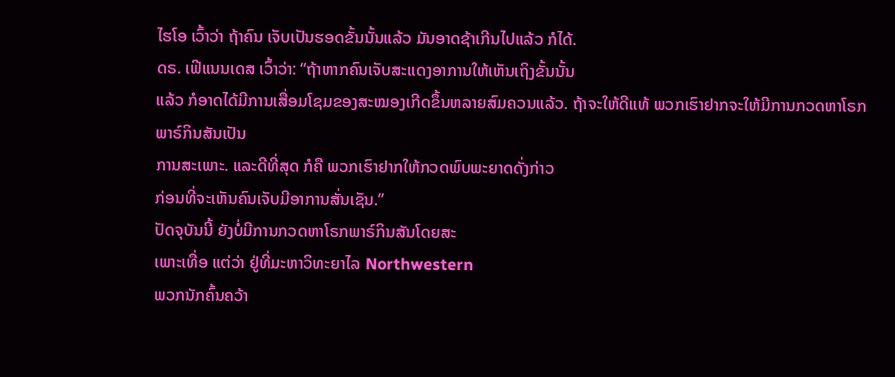ໄຮໂອ ເວົ້າວ່າ ຖ້າຄົນ ເຈັບເປັນຮອດຂັ້ນນັ້ນແລ້ວ ມັນອາດຊ້າເກີນໄປແລ້ວ ກໍໄດ້.
ດຣ. ເຟີແນນເດສ ເວົ້າວ່າ: “ຖ້າຫາກຄົນເຈັບສະແດງອາການໃຫ້ເຫັນເຖິງຂັ້ນນັ້ນ
ແລ້ວ ກໍອາດໄດ້ມີການເສື່ອມໂຊມຂອງສະໝອງເກີດຂຶ້ນຫລາຍສົມຄວນແລ້ວ. ຖ້າຈະໃຫ້ດີແທ້ ພວກເຮົາຢາກຈະໃຫ້ມີການກວດຫາໂຣກພາຣ໌ກິນສັນເປັນ
ການສະເພາະ. ແລະດີທີ່ສຸດ ກໍຄື ພວກເຮົາຢາກໃຫ້ກວດພົບພະຍາດດັ່ງກ່າວ
ກ່ອນທີ່ຈະເຫັນຄົນເຈັບມີອາການສັ່ນເຊັນ.”
ປັດຈຸບັນນີ້ ຍັງບໍ່ມີການກວດຫາໂຣກພາຣ໌ກິນສັນໂດຍສະ
ເພາະເທື່ອ ແຕ່ວ່າ ຢູ່ທີ່ມະຫາວິທະຍາໄລ Northwestern
ພວກນັກຄົ້ນຄວ້າ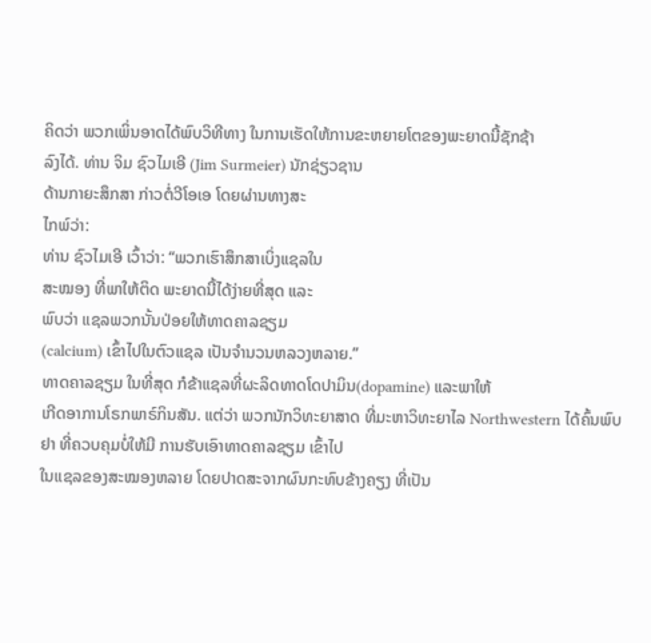ຄິດວ່າ ພວກເພິ່ນອາດໄດ້ພົບວິທີທາງ ໃນການເຮັດໃຫ້ການຂະຫຍາຍໂຕຂອງພະຍາດນີ້ຊັກຊ້າ
ລົງໄດ້. ທ່ານ ຈິມ ຊົວໄມເອີ (Jim Surmeier) ນັກຊ່ຽວຊານ
ດ້ານກາຍະສຶກສາ ກ່າວຕໍ່ວີໂອເອ ໂດຍຜ່ານທາງສະ
ໄກພ໌ວ່າ:
ທ່ານ ຊົວໄມເອີ ເວົ້າວ່າ: “ພວກເຮົາສຶກສາເບິ່ງແຊລໃນ
ສະໝອງ ທີ່ພາໃຫ້ຕິດ ພະຍາດນີ້ໄດ້ງ່າຍທີ່ສຸດ ແລະ
ພົບວ່າ ແຊລພວກນັ້ນປ່ອຍໃຫ້ທາດຄາລຊຽມ
(calcium) ເຂົ້າໄປໃນຕົວແຊລ ເປັນຈໍານວນຫລວງຫລາຍ.”
ທາດຄາລຊຽມ ໃນທີ່ສຸດ ກໍຂ້າແຊລທີ່ຜະລິດທາດໂດປາມິນ(dopamine) ແລະພາໃຫ້
ເກີດອາການໂຣກພາຣ໌ກິນສັນ. ແຕ່ວ່າ ພວກນັກວິທະຍາສາດ ທີ່ມະຫາວິທະຍາໄລ Northwestern ໄດ້ຄົ້ນພົບຢາ ທີ່ຄວບຄຸມບໍ່ໃຫ້ມີ ການຮັບເອົາທາດຄາລຊຽມ ເຂົ້າໄປ
ໃນແຊລຂອງສະໝອງຫລາຍ ໂດຍປາດສະຈາກຜົນກະທົບຂ້າງຄຽງ ທີ່ເປັນ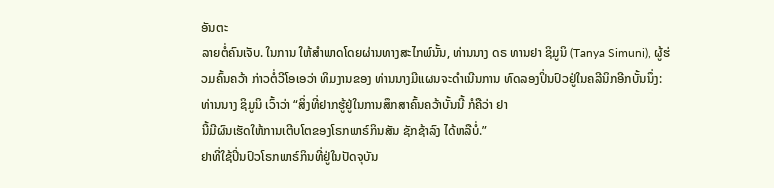ອັນຕະ
ລາຍຕໍ່ຄົນເຈັບ. ໃນການ ໃຫ້ສໍາພາດໂດຍຜ່ານທາງສະໄກພ໌ນັ້ນ, ທ່ານນາງ ດຣ ທານຢາ ຊິມູນິ (Tanya Simuni), ຜູ້ຮ່ວມຄົ້ນຄວ້າ ກ່າວຕໍ່ວີໂອເອວ່າ ທິມງານຂອງ ທ່ານນາງມີແຜນຈະດໍາເນີນການ ທົດລອງປິ່ນປົວຢູ່ໃນຄລີນິກອີກບັ້ນນຶ່ງ:
ທ່ານນາງ ຊິມູນິ ເວົ້າວ່າ “ສິ່ງທີ່ຢາກຮູ້ຢູ່ໃນການສຶກສາຄົ້ນຄວ້າບັ້ນນີ້ ກໍຄືວ່າ ຢາ
ນີ້ມີຜົນເຮັດໃຫ້ການເຕີບໂຕຂອງໂຣກພາຣ໌ກິນສັນ ຊັກຊ້າລົງ ໄດ້ຫລືບໍ່.”
ຢາທີ່ໃຊ້ປິ່ນປົວໂຣກພາຣ໌ກິນທີ່ຢູ່ໃນປັດຈຸບັນ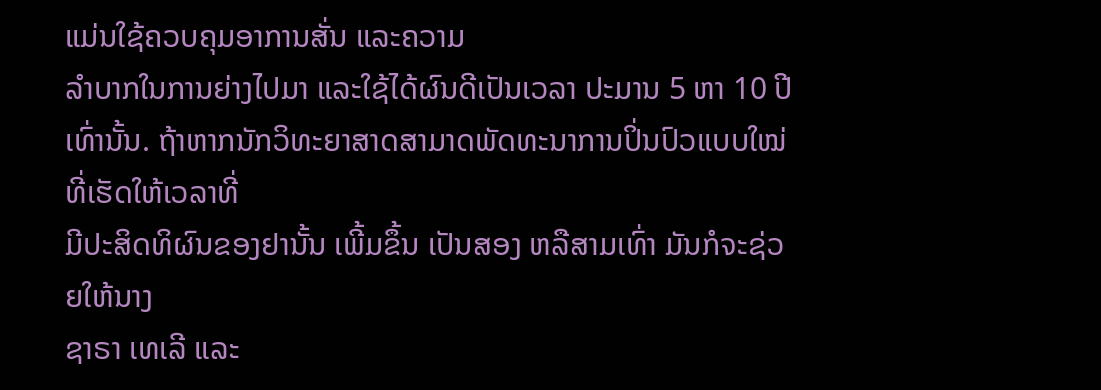ແມ່ນໃຊ້ຄວບຄຸມອາການສັ່ນ ແລະຄວາມ
ລໍາບາກໃນການຍ່າງໄປມາ ແລະໃຊ້ໄດ້ຜົນດີເປັນເວລາ ປະມານ 5 ຫາ 10 ປີເທົ່ານັ້ນ. ຖ້າຫາກນັກວິທະຍາສາດສາມາດພັດທະນາການປິ່ນປົວແບບໃໝ່ ທີ່ເຮັດໃຫ້ເວລາທີ່
ມີປະສິດທິຜົນຂອງຢານັ້ນ ເພີ້ມຂຶ້ນ ເປັນສອງ ຫລືສາມເທົ່າ ມັນກໍຈະຊ່ວຍໃຫ້ນາງ
ຊາຣາ ເທເລີ ແລະ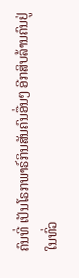ຄົນທີ່ ເປັນໂຣກພາຣ໌ກິນສັນຄົນອື່ນໆ ອີກສິບລ້ານຄົນຢູ່ໃນທົ່ວ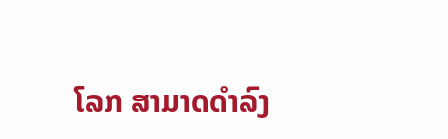ໂລກ ສາມາດດໍາລົງ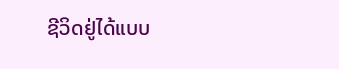ຊີວິດຢູ່ໄດ້ແບບ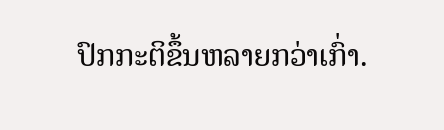ປົກກະຕິຂຶ້ນຫລາຍກວ່າເກົ່າ.